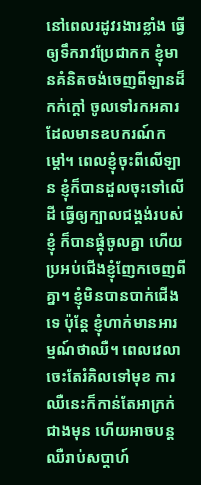នៅពេលរដូវរងារខ្លាំង ធ្វើឲ្យទឹករាវប្រែជាកក ខ្ញុំមានគំនិតចង់ចេញពីឡានដ៏កក់ក្តៅ ចូលទៅរកអគារដែលមានឧបករណ៍កម្តៅ។ ពេលខ្ញុំចុះពីលើឡាន ខ្ញុំក៏បានដួលចុះទៅលើដី ធ្វើឲ្យក្បាលជង្គង់របស់ខ្ញុំ ក៏បានផ្គុំចូលគ្នា ហើយប្រអប់ជើងខ្ញុំញែកចេញពីគ្នា។ ខ្ញុំមិនបានបាក់ជើងទេ ប៉ុន្តែ ខ្ញុំហាក់មានអារម្មណ៍ថាឈឺ។ ពេលវេលាចេះតែរំគិលទៅមុខ ការឈឺនេះក៏កាន់តែអាក្រក់ជាងមុន ហើយអាចបន្តឈឺរាប់សប្តាហ៍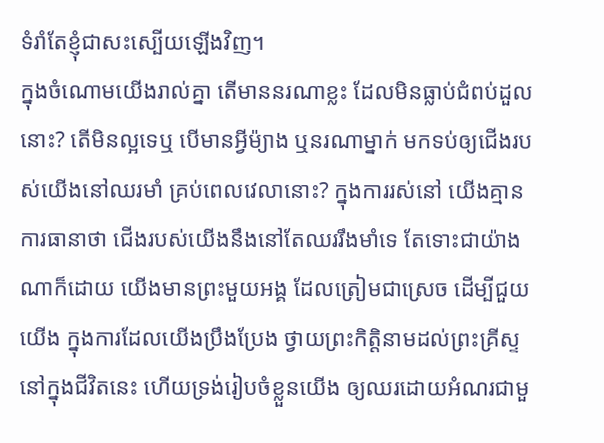ទំរាំតែខ្ញុំជាសះស្បើយឡើងវិញ។
ក្នុងចំណោមយើងរាល់គ្នា តើមាននរណាខ្លះ ដែលមិនធ្លាប់ជំពប់ដួលនោះ? តើមិនល្អទេឬ បើមានអ្វីម៉្យាង ឬនរណាម្នាក់ មកទប់ឲ្យជើងរបស់យើងនៅឈរមាំ គ្រប់ពេលវេលានោះ? ក្នុងការរស់នៅ យើងគ្មានការធានាថា ជើងរបស់យើងនឹងនៅតែឈររឹងមាំទេ តែទោះជាយ៉ាងណាក៏ដោយ យើងមានព្រះមួយអង្គ ដែលត្រៀមជាស្រេច ដើម្បីជួយយើង ក្នុងការដែលយើងប្រឹងប្រែង ថ្វាយព្រះកិត្តិនាមដល់ព្រះគ្រីស្ទ នៅក្នុងជីវិតនេះ ហើយទ្រង់រៀបចំខ្លួនយើង ឲ្យឈរដោយអំណរជាមួ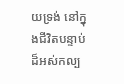យទ្រង់ នៅក្នុងជីវិតបន្ទាប់ ដ៏អស់កល្ប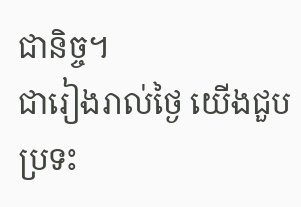ជានិច្ច។
ជារៀងរាល់ថ្ងៃ យើងជួបប្រទះ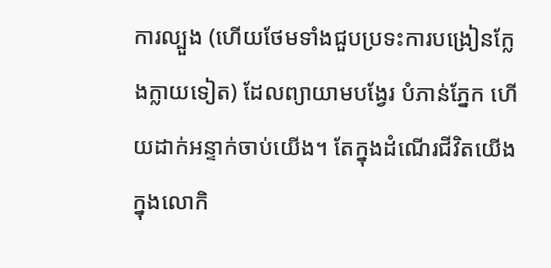ការល្បួង (ហើយថែមទាំងជួបប្រទះការបង្រៀនក្លែងក្លាយទៀត) ដែលព្យាយាមបង្វែរ បំភាន់ភ្នែក ហើយដាក់អន្ទាក់ចាប់យើង។ តែក្នុងដំណើរជីវិតយើង ក្នុងលោកិ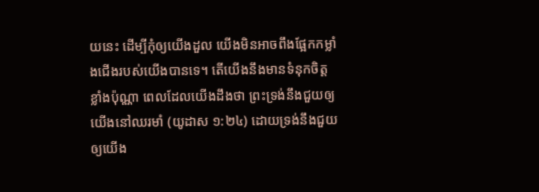យនេះ ដើម្បីកុំឲ្យយើងដួល យើងមិនអាចពឹងផ្អែកកម្លាំងជើងរបស់យើងបានទេ។ តើយើងនឹងមានទំនុកចិត្តខ្លាំងប៉ុណ្ណា ពេលដែលយើងដឹងថា ព្រះទ្រង់នឹងជួយឲ្យយើងនៅឈរមាំ (យូដាស ១:២៤) ដោយទ្រង់នឹងជួយឲ្យយើង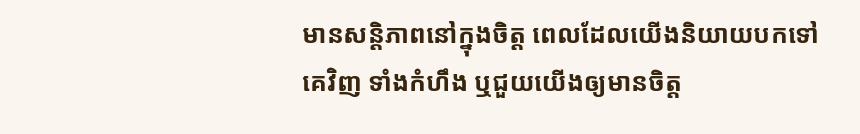មានសន្តិភាពនៅក្នុងចិត្ត ពេលដែលយើងនិយាយបកទៅគេវិញ ទាំងកំហឹង ឬជួយយើងឲ្យមានចិត្ត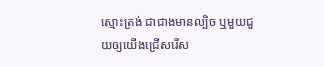ស្មោះត្រង់ ជាជាងមានល្បិច ឬមួយជួយឲ្យយើងជ្រើសរើស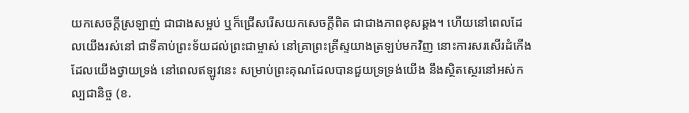យកសេចក្តីស្រឡាញ់ ជាជាងសម្អប់ ឬក៏ជ្រើសរើសយកសេចក្តីពិត ជាជាងភាពខុសឆ្គង។ ហើយនៅពេលដែលយើងរស់នៅ ជាទីគាប់ព្រះទ័យដល់ព្រះជាម្ចាស់ នៅគ្រាព្រះគ្រីស្ទយាងត្រឡប់មកវិញ នោះការសរសើរដំកើង ដែលយើងថ្វាយទ្រង់ នៅពេលឥឡូវនេះ សម្រាប់ព្រះគុណដែលបានជួយទ្រទ្រង់យើង នឹងស្ថិតស្ថេរនៅអស់កល្បជានិច្ច (ខ.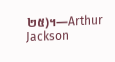២៥)។—Arthur Jackson